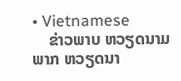• Vietnamese
    ຂ່າວພາບ ຫວຽດນາມ ພາກ ຫວຽດນາ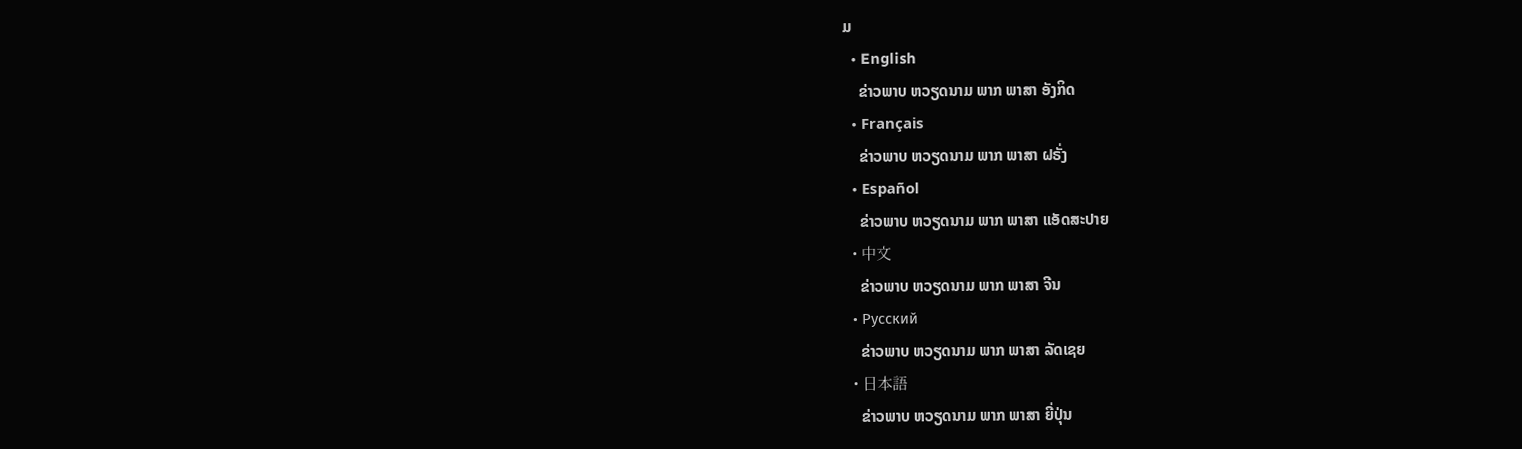ມ
  • English
    ຂ່າວພາບ ຫວຽດນາມ ພາກ ພາສາ ອັງກິດ
  • Français
    ຂ່າວພາບ ຫວຽດນາມ ພາກ ພາສາ ຝຣັ່ງ
  • Español
    ຂ່າວພາບ ຫວຽດນາມ ພາກ ພາສາ ແອັດສະປາຍ
  • 中文
    ຂ່າວພາບ ຫວຽດນາມ ພາກ ພາສາ ຈີນ
  • Русский
    ຂ່າວພາບ ຫວຽດນາມ ພາກ ພາສາ ລັດເຊຍ
  • 日本語
    ຂ່າວພາບ ຫວຽດນາມ ພາກ ພາສາ ຍີ່ປຸ່ນ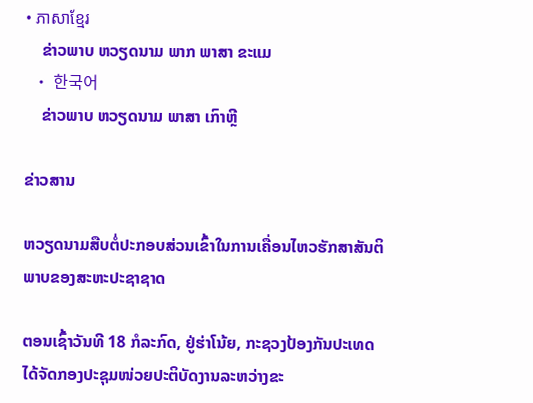• ភាសាខ្មែរ
    ຂ່າວພາບ ຫວຽດນາມ ພາກ ພາສາ ຂະແມ
  • 한국어
    ຂ່າວພາບ ຫວຽດນາມ ພາສາ ເກົາຫຼີ

ຂ່າວສານ

ຫວຽດນາມສືບຕໍ່ປະກອບສ່ວນເຂົ້າໃນການເຄື່ອນໄຫວຮັກສາສັນຕິພາບຂອງສະຫະປະຊາຊາດ

ຕອນເຊົ້າວັນທີ 18 ກໍລະກົດ, ຢູ່ຮ່າໂນ້ຍ, ກະຊວງປ້ອງກັນປະເທດ ໄດ້ຈັດກອງປະຊຸມໜ່ວຍປະຕິບັດງານລະຫວ່າງຂະ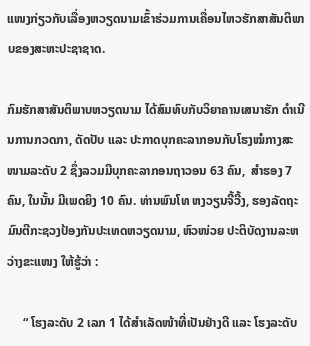ແໜງກ່ຽວກັບເລື່ອງຫວຽດນາມເຂົ້າຮ່ວມການເຄື່ອນໄຫວຮັກສາສັນຕິພາບຂອງສະຫະປະຊາຊາດ.

ກົມຮັກສາສັນຕິພາບຫວຽດນາມ ໄດ້ສົມທົບກັບວິຍາຄານເສນາຮັກ ດຳເນີນການກວດກາ, ດັດປັບ ແລະ ປະກາດບຸກຄະລາກອນກັບໂຮງໝໍກາງສະໜາມລະດັບ 2 ຊຶ່ງລວມມີບຸກຄະລາກອນຖາວອນ 63 ຄົນ,  ສຳຮອງ 7 ຄົນ, ໃນນັ້ນ ມີເພດຍິງ 10 ຄົນ. ທ່ານພົນໂທ ຫງວຽນຈີ້ວີ້ງ, ຮອງລັດຖະມົນຕີກະຊວງປ້ອງກັນປະເທດຫວຽດນາມ, ຫົວໜ່ວຍ ປະຕິບັດງານລະຫວ່າງຂະແໜງ ໃຫ້ຮູ້ວ່າ :

     “ ໂຮງລະດັບ 2 ເລກ 1 ໄດ້ສຳເລັດໜ້າທີ່ເປັນຢ່າງດີ ແລະ ໂຮງລະດັບ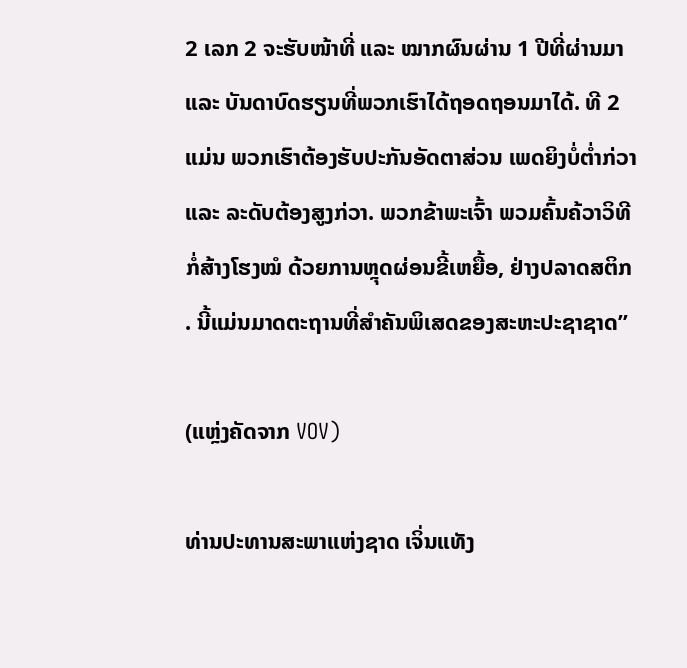2 ເລກ 2 ຈະຮັບໜ້າທີ່ ແລະ ໝາກຜົນຜ່ານ 1 ປີທີ່ຜ່ານມາ ແລະ ບັນດາບົດຮຽນທີ່ພວກເຮົາໄດ້ຖອດຖອນມາໄດ້. ທີ 2 ແມ່ນ ພວກເຮົາຕ້ອງຮັບປະກັນອັດຕາສ່ວນ ເພດຍິງບໍ່ຕ່ຳກ່ວາ ແລະ ລະດັບຕ້ອງສູງກ່ວາ. ພວກຂ້າພະເຈົ້າ ພວມຄົ້ນຄ້ວາວິທີກໍ່ສ້າງໂຮງໝໍ ດ້ວຍການຫຼຸດຜ່ອນຂີ້ເຫຍື້ອ, ຢ່າງປລາດສຕິກ . ນີ້ແມ່ນມາດຕະຖານທີ່ສຳຄັນພິເສດຂອງສະຫະປະຊາຊາດ”

(ແຫຼ່ງຄັດຈາກ VOV)

ທ່ານປະທານສະພາແຫ່ງຊາດ ເຈິ່ນແທັງ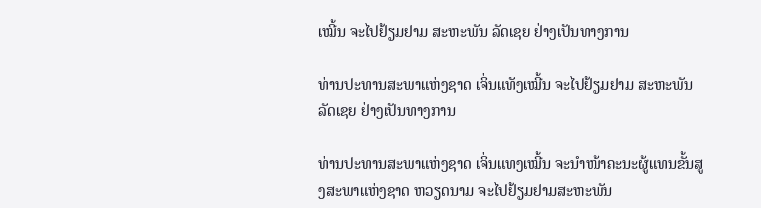ເໝີ້ນ ຈະໄປຢ້ຽມຢາມ ສະຫະພັນ ລັດເຊຍ ຢ່າງເປັນທາງການ

ທ່ານປະທານສະພາແຫ່ງຊາດ ເຈິ່ນແທັງເໝີ້ນ ຈະໄປຢ້ຽມຢາມ ສະຫະພັນ ລັດເຊຍ ຢ່າງເປັນທາງການ

ທ່ານປະທານສະພາແຫ່ງຊາດ ເຈິ່ນແທງເໝີ້ນ ຈະນຳໜ້າຄະນະຜູ້ແທນຂັ້ນສູງສະພາແຫ່ງຊາດ ຫວຽດນາມ ຈະໄປຢ້ຽມຢາມສະຫະພັນ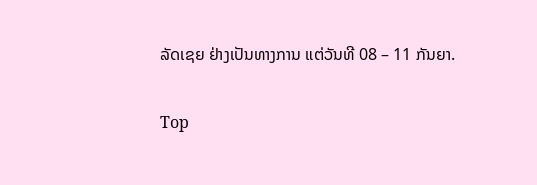ລັດເຊຍ ຢ່າງເປັນທາງການ ແຕ່ວັນທີ 08 – 11 ກັນຍາ.

Top